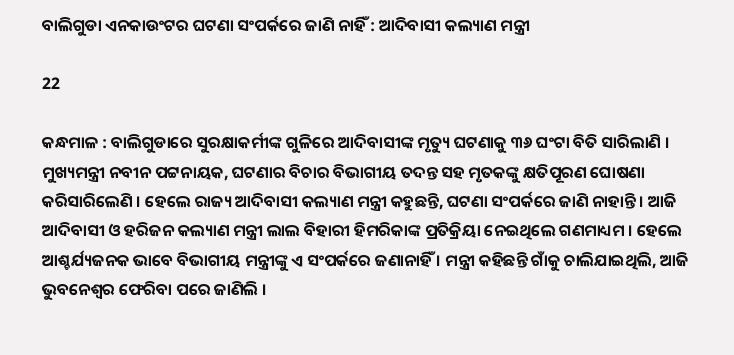ବାଲିଗୁଡା ଏନକାଉଂଟର ଘଟଣା ସଂପର୍କରେ ଜାଣି ନାହିଁ : ଆଦିବାସୀ କଲ୍ୟାଣ ମନ୍ତ୍ରୀ

22

କନ୍ଧମାଳ : ବାଲିଗୁଡାରେ ସୁରକ୍ଷାକର୍ମୀଙ୍କ ଗୁଳିରେ ଆଦିବାସୀଙ୍କ ମୃତ୍ୟୁ ଘଟଣାକୁ ୩୬ ଘଂଟା ବିତି ସାରିଲାଣି । ମୁଖ୍ୟମନ୍ତ୍ରୀ ନବୀନ ପଟ୍ଟନାୟକ, ଘଟଣାର ବିଚାର ବିଭାଗୀୟ ତଦନ୍ତ ସହ ମୃତକଙ୍କୁ କ୍ଷତିପୂରଣ ଘୋଷଣା କରିସାରିଲେଣି । ହେଲେ ରାଜ୍ୟ ଆଦିବାସୀ କଲ୍ୟାଣ ମନ୍ତ୍ରୀ କହୁଛନ୍ତି, ଘଟଣା ସଂପର୍କରେ ଜାଣି ନାହାନ୍ତି । ଆଜି ଆଦିବାସୀ ଓ ହରିଜନ କଲ୍ୟାଣ ମନ୍ତ୍ରୀ ଲାଲ ବିହାରୀ ହିମରିକାଙ୍କ ପ୍ରତିକ୍ରିୟା ନେଇଥିଲେ ଗଣମାଧ୍ୟମ । ହେଲେ ଆଶ୍ଚର୍ଯ୍ୟଜନକ ଭାବେ ବିଭାଗୀୟ ମନ୍ତ୍ରୀଙ୍କୁ ଏ ସଂପର୍କରେ ଜଣାନାହିଁ । ମନ୍ତ୍ରୀ କହିଛନ୍ତି ଗାଁକୁ ଚାଲିଯାଇଥିଲି, ଆଜି ଭୁବନେଶ୍ୱର ଫେରିବା ପରେ ଜାଣିଲି ।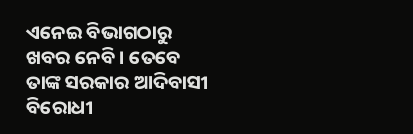ଏନେଇ ବିଭାଗଠାରୁ ଖବର ନେବି । ତେବେ ତାଙ୍କ ସରକାର ଆଦିବାସୀ ବିରୋଧୀ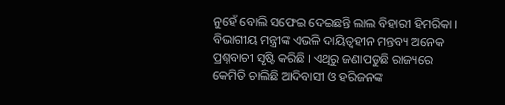ନୁହେଁ ବୋଲି ସଫେଇ ଦେଇଛନ୍ତି ଲାଲ ବିହାରୀ ହିମରିକା । ବିଭାଗୀୟ ମନ୍ତ୍ରୀଙ୍କ ଏଭଳି ଦାୟିତ୍ୱହୀନ ମନ୍ତବ୍ୟ ଅନେକ ପ୍ରଶ୍ନବାଚୀ ସୃଷ୍ଟି କରିଛି । ଏଥିରୁ ଜଣାପଡୁଛି ରାଜ୍ୟରେ କେମିତି ଚାଲିଛି ଆଦିବାସୀ ଓ ହରିଜନଙ୍କ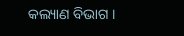କଲ୍ୟାଣ ବିଭାଗ ।